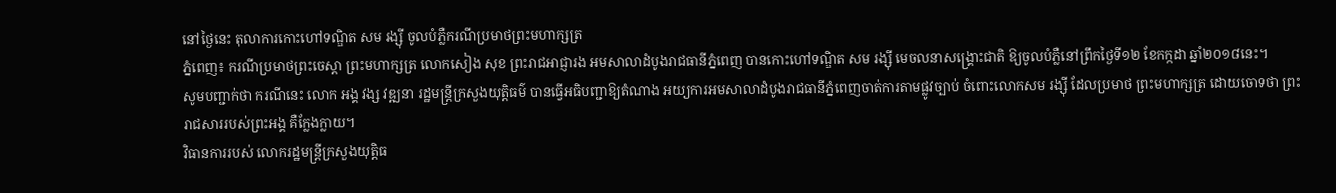នៅថ្ងៃនេះ តុលាការកោះហៅទណ្ឌិត សម រង្ស៊ី ចូលបំភ្លឺករណីប្រមាថព្រះមហាក្សត្រ
ភ្នំពេញ៖ ករណីប្រមាថព្រះចេស្តា ព្រះមហាក្សត្រ លោកសៀង សុខ ព្រះរាជអាជ្ញារង អមសាលាដំបូងរាជធានីភ្នំពេញ បានកោះហៅទណ្ឌិត សម រង្ស៊ី មេចលនាសង្រ្គោះជាតិ ឱ្យចូលបំភ្លឺនៅព្រឹកថ្ងៃទី១២ ខែកក្កដា ឆ្នាំ២០១៨នេះ។
សូមបញ្ជាក់ថា ករណីនេះ លោក អង្គ វង្ស វឌ្ឍនា រដ្ឋមន្ត្រីក្រសួងយុត្តិធម៌ បានធ្វើអធិបញ្ជាឱ្យតំណាង អយ្យការអមសាលាដំបូងរាជធានីភ្នំពេញចាត់ការតាមផ្លូវច្បាប់ ចំពោះលោកសម រង្ស៊ី ដែលប្រមាថ ព្រះមហាក្សត្រ ដោយចោទថា ព្រះរាជសាររបស់ព្រះអង្គ គឺក្លែងក្លាយ។
វិធានការរបស់ លោករដ្ឋមន្រ្តីក្រសួងយុត្តិធ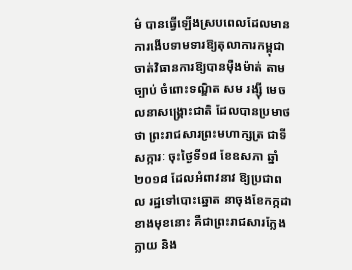ម៌ បានធ្វើឡើងស្របពេលដែលមានការងើបទាមទារឱ្យតុលាការកម្ពុជា ចាត់វិធានការឱ្យបានម៉ឺងម៉ាត់ តាមច្បាប់ ចំពោះទណ្ឌិត សម រង្ស៊ី មេចលនាសង្រ្គោះជាតិ ដែលបានប្រមាថថា ព្រះរាជសារព្រះមហាក្សត្រ ជាទីសក្ការៈ ចុះថ្ងៃទី១៨ ខែឧសភា ឆ្នាំ២០១៨ ដែលអំពាវនាវ ឱ្យប្រជាពល រដ្ឋទៅបោះឆ្នោត នាចុងខែកក្កដា ខាងមុខនោះ គឺជាព្រះរាជសារក្លែងក្លាយ និង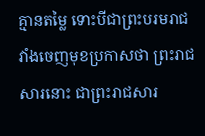គ្មានតម្លៃ ទោះបីជាព្រះបរមរាជវាំងចេញមុខប្រកាសថា ព្រះរាជសារនោះ ជាព្រះរាជសារ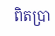ពិតប្រា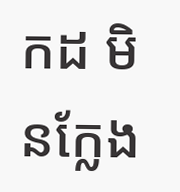កដ មិនក្លែង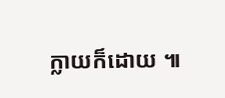ក្លាយក៏ដោយ ៕